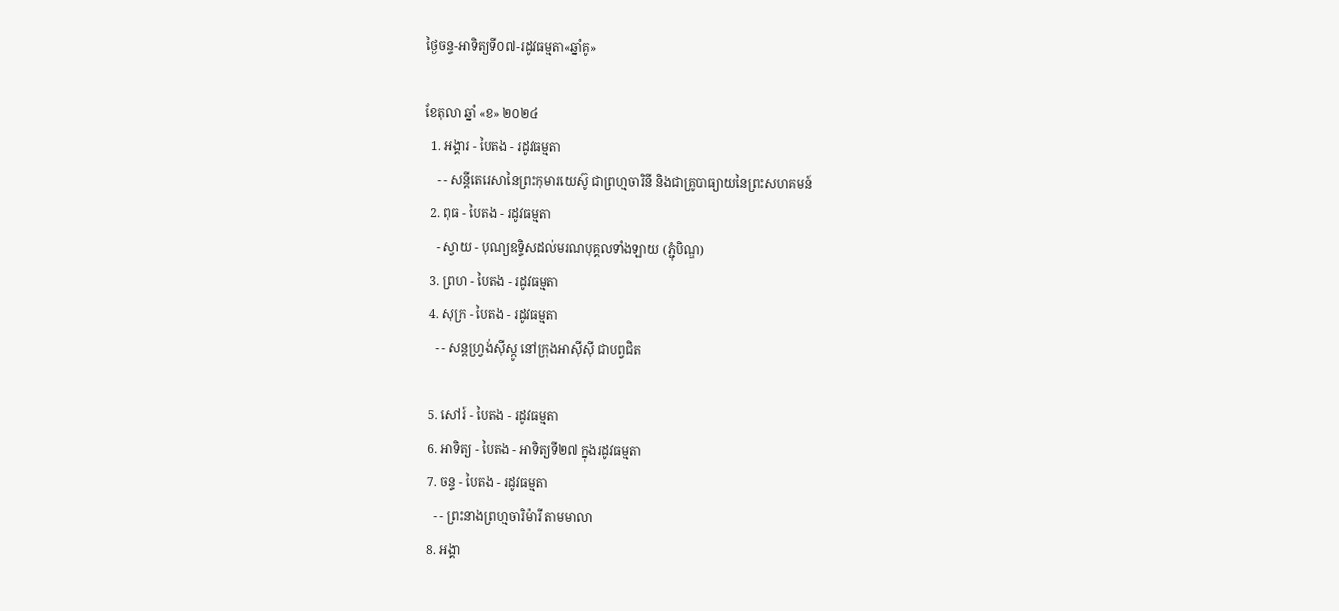ថ្ងៃចន្ទ-អាទិត្យទី០៧-រដូវធម្មតា«ឆ្នាំគូ»

ខែតុលា ឆ្នាំ «ខ» ២០២៤
  1. អង្គារ - បៃតង - រដូវធម្មតា
    - - សន្តីតេរេសានៃព្រះកុមារយេស៊ូ ជាព្រហ្មចារិនី និងជាគ្រូបាធ្យាយនៃព្រះសហគមន៍
  2. ពុធ - បៃតង - រដូវធម្មតា
    - ស្វាយ - បុណ្យឧទ្ទិសដល់មរណបុគ្គលទាំងឡាយ (ភ្ជុំបិណ្ឌ)
  3. ព្រហ - បៃតង - រដូវធម្មតា
  4. សុក្រ - បៃតង - រដូវធម្មតា
    - - សន្តហ្វ្រង់ស៊ីស្កូ នៅក្រុងអាស៊ីស៊ី ជាបព្វជិត

  5. សៅរ៍ - បៃតង - រដូវធម្មតា
  6. អាទិត្យ - បៃតង - អាទិត្យទី២៧ ក្នុងរដូវធម្មតា
  7. ចន្ទ - បៃតង - រដូវធម្មតា
    - - ព្រះនាងព្រហ្មចារិម៉ារី តាមមាលា
  8. អង្គា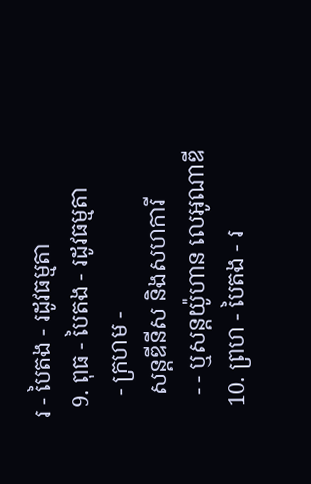រ - បៃតង - រដូវធម្មតា
  9. ពុធ - បៃតង - រដូវធម្មតា
    - ក្រហម -
    សន្តឌីនីស និងសហការី
    - - ឬសន្តយ៉ូហាន លេអូណាឌី
  10. ព្រហ - បៃតង - រ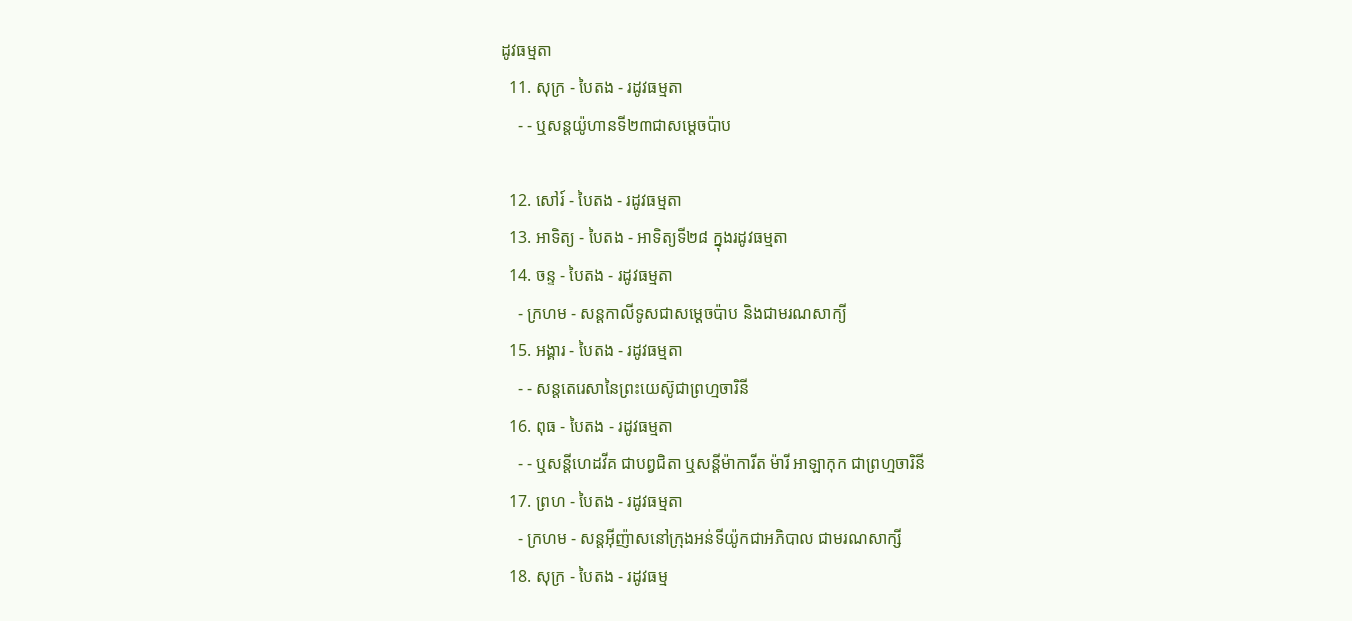ដូវធម្មតា
  11. សុក្រ - បៃតង - រដូវធម្មតា
    - - ឬសន្តយ៉ូហានទី២៣ជាសម្តេចប៉ាប

  12. សៅរ៍ - បៃតង - រដូវធម្មតា
  13. អាទិត្យ - បៃតង - អាទិត្យទី២៨ ក្នុងរដូវធម្មតា
  14. ចន្ទ - បៃតង - រដូវធម្មតា
    - ក្រហម - សន្ដកាលីទូសជាសម្ដេចប៉ាប និងជាមរណសាក្យី
  15. អង្គារ - បៃតង - រដូវធម្មតា
    - - សន្តតេរេសានៃព្រះយេស៊ូជាព្រហ្មចារិនី
  16. ពុធ - បៃតង - រដូវធម្មតា
    - - ឬសន្ដីហេដវីគ ជាបព្វជិតា ឬសន្ដីម៉ាការីត ម៉ារី អាឡាកុក ជាព្រហ្មចារិនី
  17. ព្រហ - បៃតង - រដូវធម្មតា
    - ក្រហម - សន្តអ៊ីញ៉ាសនៅក្រុងអន់ទីយ៉ូកជាអភិបាល ជាមរណសាក្សី
  18. សុក្រ - បៃតង - រដូវធម្ម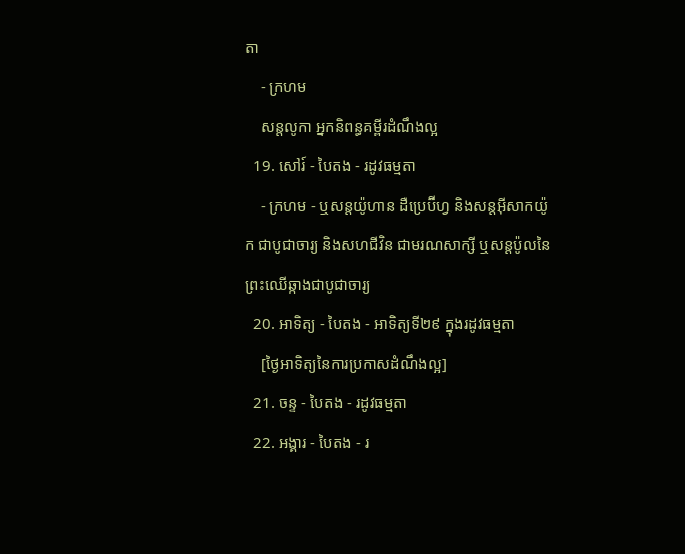តា
    - ក្រហម
    សន្តលូកា អ្នកនិពន្ធគម្ពីរដំណឹងល្អ
  19. សៅរ៍ - បៃតង - រដូវធម្មតា
    - ក្រហម - ឬសន្ដយ៉ូហាន ដឺប្រេប៊ីហ្វ និងសន្ដអ៊ីសាកយ៉ូក ជាបូជាចារ្យ និងសហជីវិន ជាមរណសាក្សី ឬសន្ដប៉ូលនៃព្រះឈើឆ្កាងជាបូជាចារ្យ
  20. អាទិត្យ - បៃតង - អាទិត្យទី២៩ ក្នុងរដូវធម្មតា
    [ថ្ងៃអាទិត្យនៃការប្រកាសដំណឹងល្អ]
  21. ចន្ទ - បៃតង - រដូវធម្មតា
  22. អង្គារ - បៃតង - រ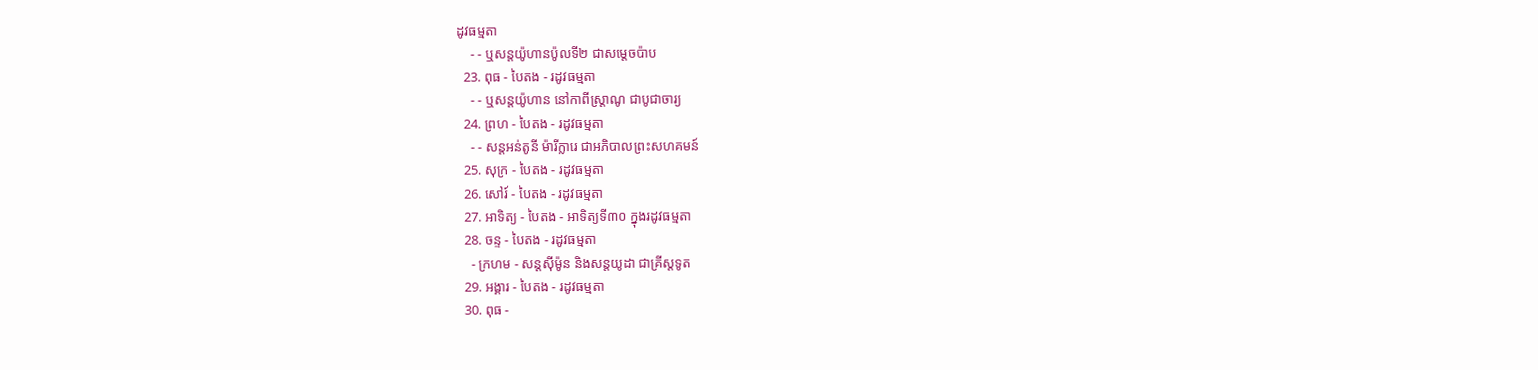ដូវធម្មតា
    - - ឬសន្តយ៉ូហានប៉ូលទី២ ជាសម្ដេចប៉ាប
  23. ពុធ - បៃតង - រដូវធម្មតា
    - - ឬសន្ដយ៉ូហាន នៅកាពីស្រ្ដាណូ ជាបូជាចារ្យ
  24. ព្រហ - បៃតង - រដូវធម្មតា
    - - សន្តអន់តូនី ម៉ារីក្លារេ ជាអភិបាលព្រះសហគមន៍
  25. សុក្រ - បៃតង - រដូវធម្មតា
  26. សៅរ៍ - បៃតង - រដូវធម្មតា
  27. អាទិត្យ - បៃតង - អាទិត្យទី៣០ ក្នុងរដូវធម្មតា
  28. ចន្ទ - បៃតង - រដូវធម្មតា
    - ក្រហម - សន្ដស៊ីម៉ូន និងសន្ដយូដា ជាគ្រីស្ដទូត
  29. អង្គារ - បៃតង - រដូវធម្មតា
  30. ពុធ -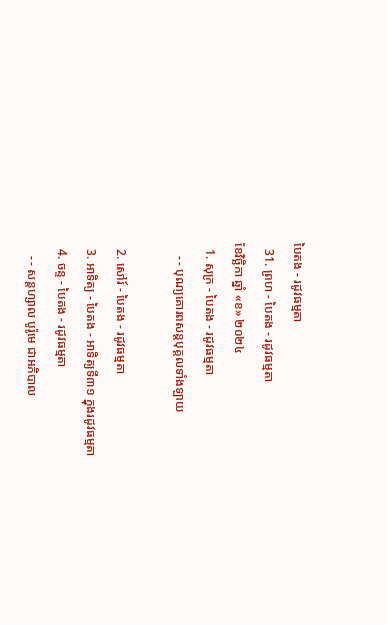បៃតង - រដូវធម្មតា
  31. ព្រហ - បៃតង - រដូវធម្មតា
ខែវិច្ឆិកា ឆ្នាំ «ខ» ២០២៤
  1. សុក្រ - បៃតង - រដូវធម្មតា
    - - បុណ្យគោរពសន្ដបុគ្គលទាំងឡាយ

  2. សៅរ៍ - បៃតង - រដូវធម្មតា
  3. អាទិត្យ - បៃតង - អាទិត្យទី៣១ ក្នុងរដូវធម្មតា
  4. ចន្ទ - បៃតង - រដូវធម្មតា
    - - សន្ដហ្សាល បូរ៉ូមេ ជាអភិបាល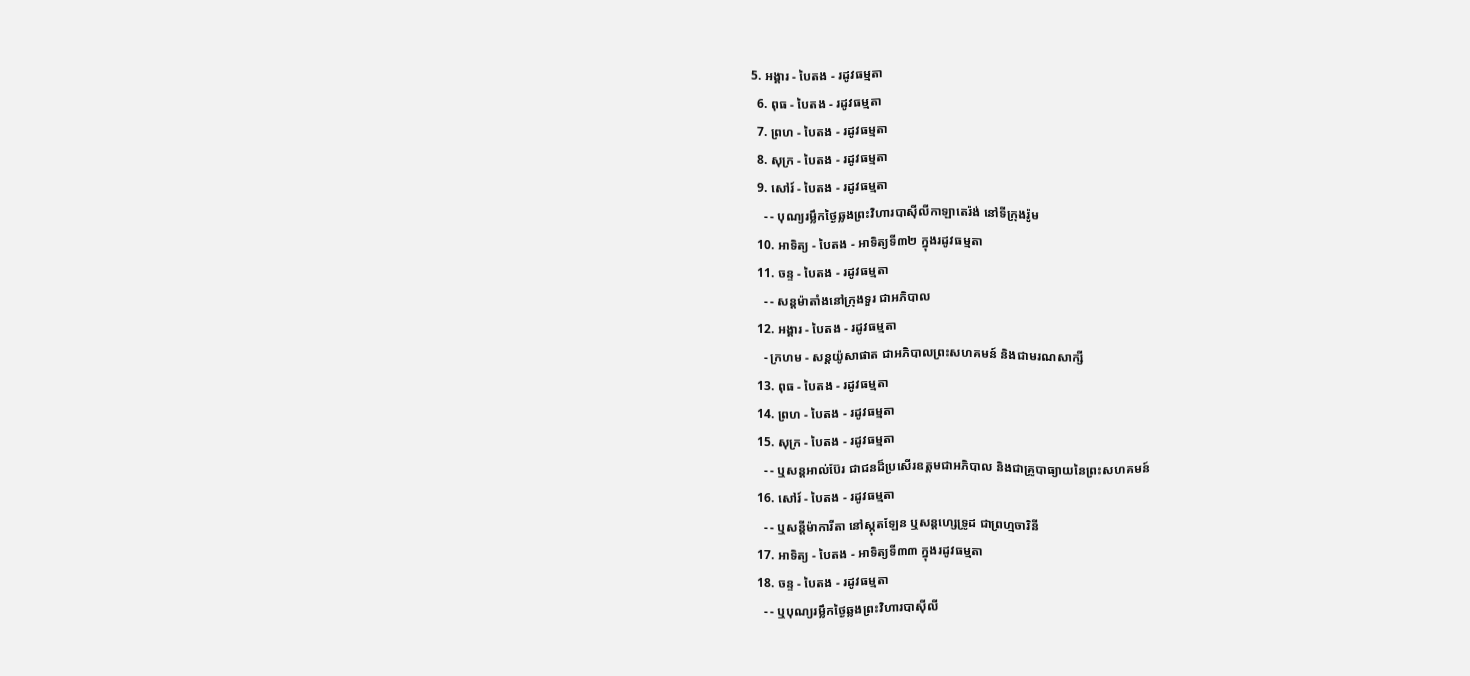5. អង្គារ - បៃតង - រដូវធម្មតា
  6. ពុធ - បៃតង - រដូវធម្មតា
  7. ព្រហ - បៃតង - រដូវធម្មតា
  8. សុក្រ - បៃតង - រដូវធម្មតា
  9. សៅរ៍ - បៃតង - រដូវធម្មតា
    - - បុណ្យរម្លឹកថ្ងៃឆ្លងព្រះវិហារបាស៊ីលីកាឡាតេរ៉ង់ នៅទីក្រុងរ៉ូម
  10. អាទិត្យ - បៃតង - អាទិត្យទី៣២ ក្នុងរដូវធម្មតា
  11. ចន្ទ - បៃតង - រដូវធម្មតា
    - - សន្ដម៉ាតាំងនៅក្រុងទួរ ជាអភិបាល
  12. អង្គារ - បៃតង - រដូវធម្មតា
    - ក្រហម - សន្ដយ៉ូសាផាត ជាអភិបាលព្រះសហគមន៍ និងជាមរណសាក្សី
  13. ពុធ - បៃតង - រដូវធម្មតា
  14. ព្រហ - បៃតង - រដូវធម្មតា
  15. សុក្រ - បៃតង - រដូវធម្មតា
    - - ឬសន្ដអាល់ប៊ែរ ជាជនដ៏ប្រសើរឧត្ដមជាអភិបាល និងជាគ្រូបាធ្យាយនៃព្រះសហគមន៍
  16. សៅរ៍ - បៃតង - រដូវធម្មតា
    - - ឬសន្ដីម៉ាការីតា នៅស្កុតឡែន ឬសន្ដហ្សេទ្រូដ ជាព្រហ្មចារិនី
  17. អាទិត្យ - បៃតង - អាទិត្យទី៣៣ ក្នុងរដូវធម្មតា
  18. ចន្ទ - បៃតង - រដូវធម្មតា
    - - ឬបុណ្យរម្លឹកថ្ងៃឆ្លងព្រះវិហារបាស៊ីលី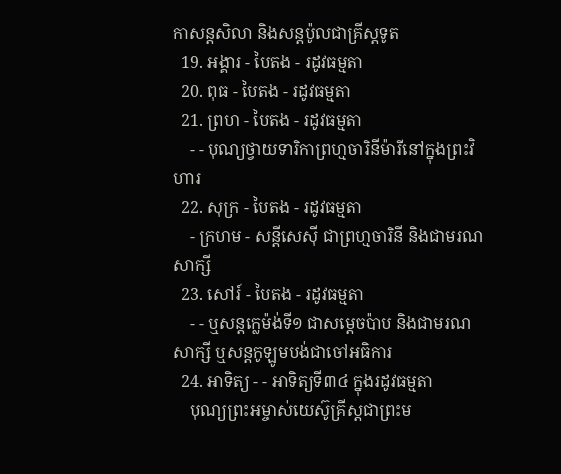កាសន្ដសិលា និងសន្ដប៉ូលជាគ្រីស្ដទូត
  19. អង្គារ - បៃតង - រដូវធម្មតា
  20. ពុធ - បៃតង - រដូវធម្មតា
  21. ព្រហ - បៃតង - រដូវធម្មតា
    - - បុណ្យថ្វាយទារិកាព្រហ្មចារិនីម៉ារីនៅក្នុងព្រះវិហារ
  22. សុក្រ - បៃតង - រដូវធម្មតា
    - ក្រហម - សន្ដីសេស៊ី ជាព្រហ្មចារិនី និងជាមរណសាក្សី
  23. សៅរ៍ - បៃតង - រដូវធម្មតា
    - - ឬសន្ដក្លេម៉ង់ទី១ ជាសម្ដេចប៉ាប និងជាមរណសាក្សី ឬសន្ដកូឡូមបង់ជាចៅអធិការ
  24. អាទិត្យ - - អាទិត្យទី៣៤ ក្នុងរដូវធម្មតា
    បុណ្យព្រះអម្ចាស់យេស៊ូគ្រីស្ដជាព្រះម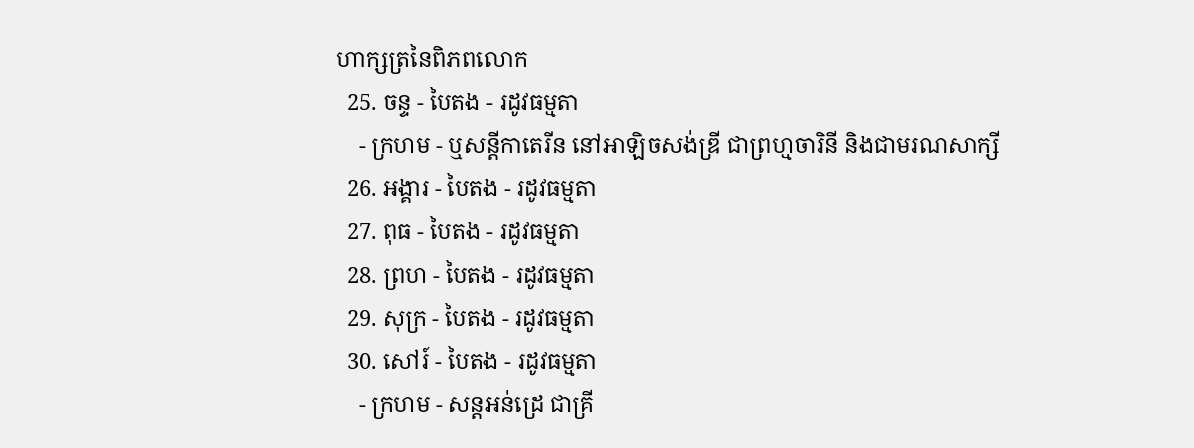ហាក្សត្រនៃពិភពលោក
  25. ចន្ទ - បៃតង - រដូវធម្មតា
    - ក្រហម - ឬសន្ដីកាតេរីន នៅអាឡិចសង់ឌ្រី ជាព្រហ្មចារិនី និងជាមរណសាក្សី
  26. អង្គារ - បៃតង - រដូវធម្មតា
  27. ពុធ - បៃតង - រដូវធម្មតា
  28. ព្រហ - បៃតង - រដូវធម្មតា
  29. សុក្រ - បៃតង - រដូវធម្មតា
  30. សៅរ៍ - បៃតង - រដូវធម្មតា
    - ក្រហម - សន្ដអន់ដ្រេ ជាគ្រី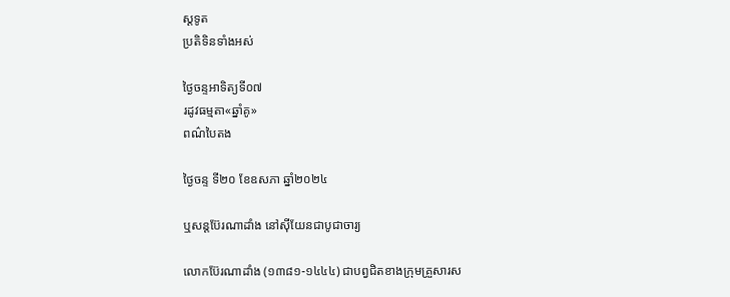ស្ដទូត
ប្រតិទិនទាំងអស់

ថ្ងៃចន្ទអាទិត្យទី០៧
រដូវធម្មតា«ឆ្នាំគូ»
ពណ៌បៃតង

ថ្ងៃចន្ទ ទី២០ ខែឧសភា ឆ្នាំ២០២៤

ឬសន្តប៊ែរណាដាំង នៅស៊ីយែនជាបូជាចារ្យ

លោកប៊ែរណាដាំង (១៣៨១-១៤៤៤) ជាបព្វជិតខាងក្រុមគ្រួសារស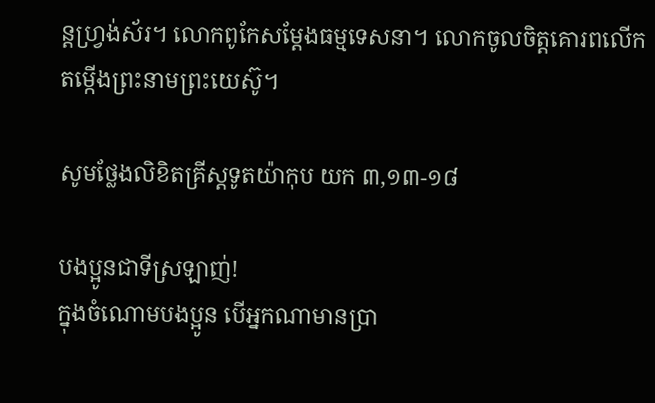ន្តហ្វ្រង់ស័រ។ លោកពូកែសម្តែងធម្មទេសនា។ លោកចូលចិត្តគោរពលើកតម្កើងព្រះនាមព្រះយេស៊ូ។

សូមថ្លែងលិខិតគ្រីស្តទូតយ៉ាកុប យក ៣,១៣-១៨

បងប្អូនជាទីស្រឡាញ់!
ក្នុងចំណោមបងប្អូន បើអ្នកណាមានប្រា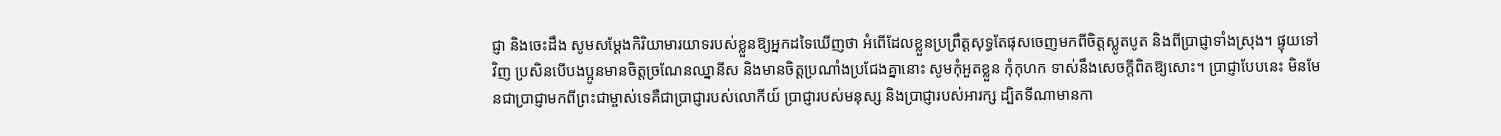ជ្ញា និងចេះដឹង សូមសម្តែងកិរិយាមារយាទរបស់ខ្លួនឱ្យអ្នកដទៃឃើញថា អំពើដែលខ្លួនប្រព្រឹត្តសុទ្ធតែផុសចេញមកពីចិត្តស្លូតបូត និងពីប្រាជ្ញាទាំងស្រុង។ ផ្ទុយទៅវិញ ប្រសិនបើបងប្អូនមានចិត្តច្រណែនឈ្នានីស និងមានចិត្តប្រណាំងប្រជែងគ្នានោះ សូមកុំអួតខ្លួន កុំកុហក ទាស់នឹងសេចក្តីពិតឱ្យសោះ។ ប្រាជ្ញាបែបនេះ មិនមែនជាប្រាជ្ញាមកពីព្រះជាម្ចាស់ទេគឺជាប្រាជ្ញារបស់លោកីយ៍ ប្រាជ្ញារបស់មនុស្ស និងប្រាជ្ញារបស់អារក្ស ដ្បិតទីណាមានកា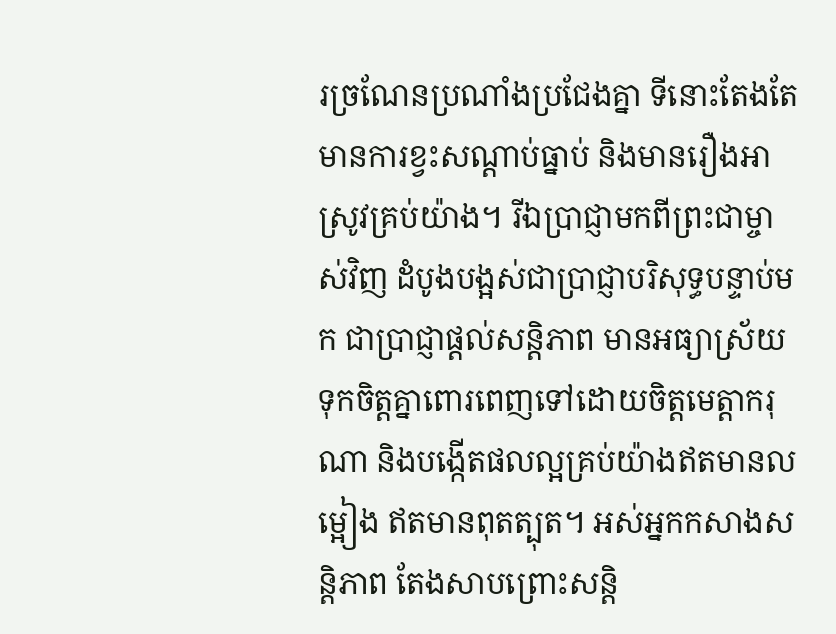រច្រណែនប្រណាំងប្រជែងគ្នា ទីនោះតែងតែមានការខ្វះសណ្តាប់ធ្នាប់ និងមានរឿងអាស្រូវគ្រប់យ៉ាង។ រីឯប្រាជ្ញាមកពីព្រះជាម្ចាស់វិញ ដំបូងបង្អស់ជាប្រាជ្ញាបរិសុទ្ធបន្ទាប់មក ជាប្រាជ្ញាផ្តល់សន្តិភាព មានអធ្យាស្រ័យ ទុកចិត្តគ្នាពោរពេញទៅដោយចិត្តមេត្តាករុណា និងបង្កើតផលល្អគ្រប់យ៉ាងឥតមានលម្អៀង ឥតមានពុតត្បុត។ អស់អ្នកកសាងសន្តិភាព តែងសាបព្រោះសន្តិ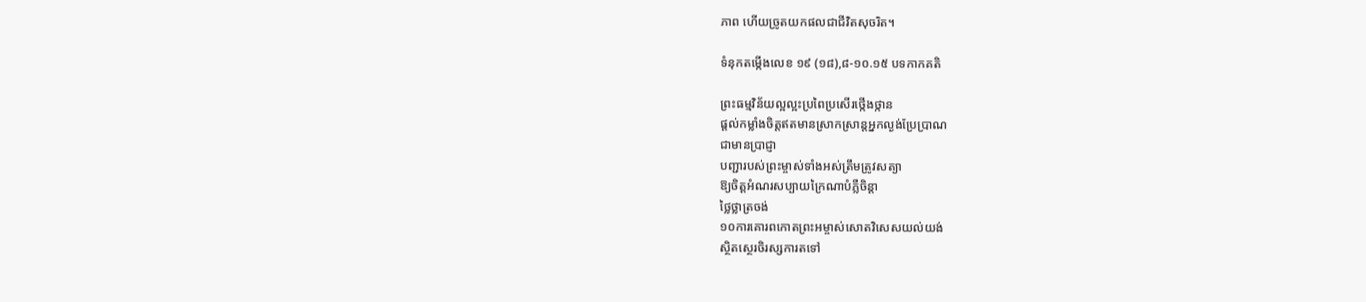ភាព ហើយច្រូតយកផលជាជីវិតសុចរិត។

ទំនុកតម្កើងលេខ ១៩ (១៨),៨-១០.១៥ បទកាកគតិ

ព្រះធម្មវិន័យល្អល្អះប្រពៃប្រសើរថ្កើងថ្កាន
ផ្តល់កម្លាំងចិត្តឥតមានស្រាកស្រាន្តអ្នកល្ងង់ប្រែប្រាណ
ជាមានប្រាជ្ញា
បញ្ជារបស់ព្រះម្ចាស់ទាំងអស់ត្រឹមត្រូវសត្យា
ឱ្យចិត្តអំណរសប្បាយក្រៃណាបំភ្លឺចិន្តា
ថ្លៃថ្លាត្រចង់
១០ការគោរពកោតព្រះអម្ចាស់សោតវិសេសយល់យង់
ស្ថិតស្ថេរចិរស្សការតទៅ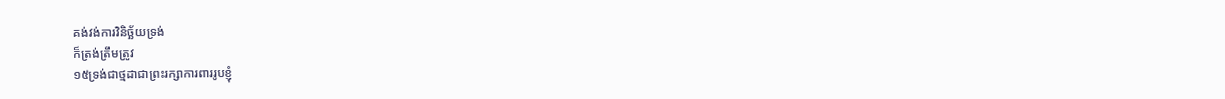គង់វង់ការវិនិច្ឆ័យទ្រង់
ក៏ត្រង់ត្រឹមត្រូវ
១៥ទ្រង់ជាថ្មដាជាព្រះរក្សាការពាររូបខ្ញុំ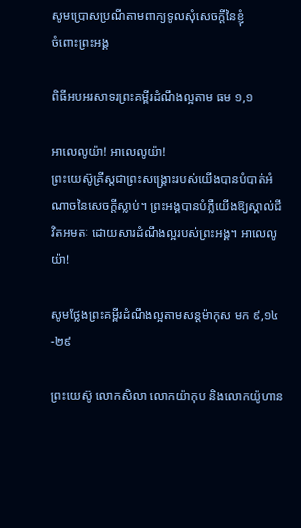សូមប្រោសប្រណីតាមពាក្យទូលសុំសេចក្តីនៃខ្ញុំ
ចំពោះព្រះអង្គ

ពិធីអបអរសាទរព្រះគម្ពីរដំណឹងល្អតាម ធម ១,១

អាលេលូយ៉ា! អាលេលូយ៉ា!
ព្រះយេស៊ូគ្រីស្តជាព្រះសង្រ្គោះរបស់យើងបានបំបាត់អំណាចនៃសេចក្តីស្លាប់។ ព្រះអង្គបានបំភ្លឺយើងឱ្យស្គាល់ជីវិតអមតៈ ដោយសារដំណឹងល្អរបស់ព្រះអង្គ។ អាលេលូយ៉ា!

សូមថ្លែងព្រះគម្ពីរដំណឹងល្អតាមសន្តម៉ាកុស មក ៩,១៤-២៩

ព្រះយេស៊ូ លោកសិលា លោកយ៉ាកុប និងលោកយ៉ូហាន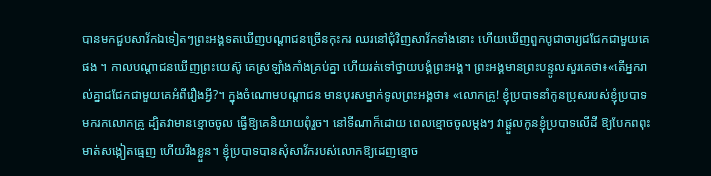បានមកជួបសាវ័កឯទៀតៗព្រះអង្គទតឃើញបណ្តាជនច្រើនកុះករ ឈរនៅជុំវិញសាវ័កទាំងនោះ ហើយឃើញពួកបូជាចារ្យជជែកជាមួយគេផង ។ កាលបណ្តាជនឃើញព្រះយេស៊ូ គេស្រឡាំងកាំងគ្រប់គ្នា ហើយរត់ទៅថ្វាយបង្គំព្រះអង្គ។ ព្រះអង្គមានព្រះបន្ទូលសួរគេថា៖«តើអ្នករាល់គ្នាជជែកជាមួយគេអំពីរឿងអ្វី?។ ក្នុងចំណោមបណ្តាជន មានបុរសម្នាក់ទូលព្រះអង្គថា៖ «លោកគ្រូ! ខ្ញុំប្របាទនាំកូនប្រុសរបស់ខ្ញុំប្របាទមករកលោកគ្រូ ដ្បិតវាមានខ្មោចចូល ធ្វើឱ្យគេនិយាយពុំរួច។ នៅទីណាក៏ដោយ ពេលខ្មោចចូលម្តងៗ វាផ្តួលកូនខ្ញុំប្របាទលើដី ឱ្យបែកពពុះមាត់សង្កៀតធ្មេញ ហើយរឹងខ្លួន។ ខ្ញុំប្របាទបានសុំសាវ័ករបស់លោកឱ្យដេញខ្មោច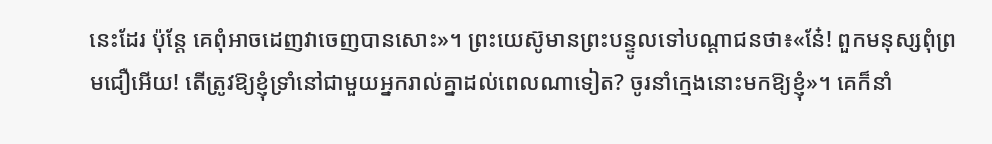នេះដែរ ប៉ុន្តែ គេពុំអាចដេញវាចេញបានសោះ»។ ព្រះយេស៊ូមានព្រះបន្ទូលទៅបណ្តាជនថា៖«នែ៎! ពួកមនុស្សពុំព្រមជឿអើយ! តើត្រូវឱ្យខ្ញុំទ្រាំនៅជាមួយអ្នករាល់គ្នាដល់ពេលណាទៀត? ចូរនាំក្មេងនោះមកឱ្យខ្ញុំ»។ គេក៏នាំ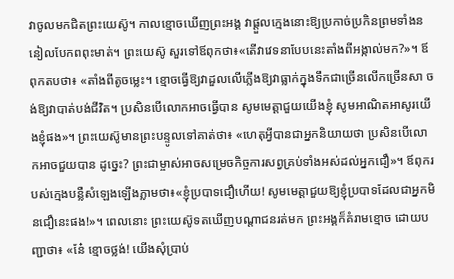វាចូលមកជិតព្រះយេស៊ូ។ កាលខ្មោចឃើញព្រះអង្គ វាផ្តួលក្មេងនោះឱ្យប្រកាច់ប្រកិនព្រមទាំងននៀលបែកពពុះមាត់។ ព្រះយេស៊ូ សួរទៅឪពុកថា៖«តើវាវេទនាបែបនេះតាំងពីអង្កាល់មក?»។ ឪពុកតបថា៖ «តាំងពីតូចម្លេះ។ ខ្មោចធ្វើឱ្យវាដួលលើភ្លើងឱ្យវាធ្លាក់ក្នុងទឹកជាច្រើនលើកច្រើនសា ចង់ឱ្យវាបាត់បង់ជីវិត។ ប្រសិនបើលោកអាចធ្វើបាន សូមមេត្ដាជួយយើងខ្ញុំ សូមអាណិតអាសូរយើងខ្ញុំផង»។ ព្រះយេស៊ូមានព្រះបន្ទូលទៅគាត់ថា៖ «ហេតុអ្វីបានជាអ្នកនិយាយថា ប្រសិនបើលោកអាចជួយបាន ដូច្នេះ? ព្រះជាម្ចាស់អាចសម្រេចកិច្ចការសព្វគ្រប់ទាំងអស់ដល់អ្នកជឿ»។ ឪពុករបស់ក្មេងបន្លឺសំឡេងឡើងភ្លាមថា៖«ខ្ញុំប្របាទជឿហើយ! សូមមេត្តាជួយឱ្យខ្ញុំប្របាទដែលជាអ្នកមិនជឿនេះផង!»។ ពេលនោះ ព្រះយេស៊ូទតឃើញបណ្តាជនរត់មក ព្រះអង្គក៏គំរាមខ្មោច ដោយបញ្ជាថា៖ «នែ៎ ខ្មោចថ្លង់! យើងសុំប្រាប់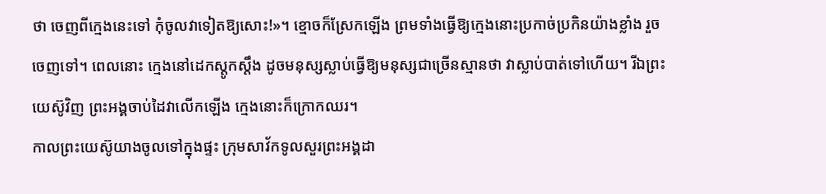ថា ចេញពីក្មេងនេះទៅ កុំចូលវាទៀតឱ្យសោះ!»។ ខ្មោចក៏ស្រែកឡើង ព្រមទាំងធ្វើឱ្យក្មេងនោះប្រកាច់ប្រកិនយ៉ាងខ្លាំង រួចចេញទៅ។ ពេលនោះ ក្មេងនៅដេកស្តូកស្តឹង ដូចមនុស្សស្លាប់ធ្វើឱ្យមនុស្សជាច្រើនស្មានថា វាស្លាប់បាត់ទៅហើយ។ រីឯព្រះយេស៊ូវិញ ព្រះអង្គចាប់ដៃវាលើកឡើង ក្មេងនោះក៏ក្រោកឈរ។
កាលព្រះយេស៊ូយាងចូលទៅក្នុងផ្ទះ ក្រុមសាវ័កទូលសួរព្រះអង្គដា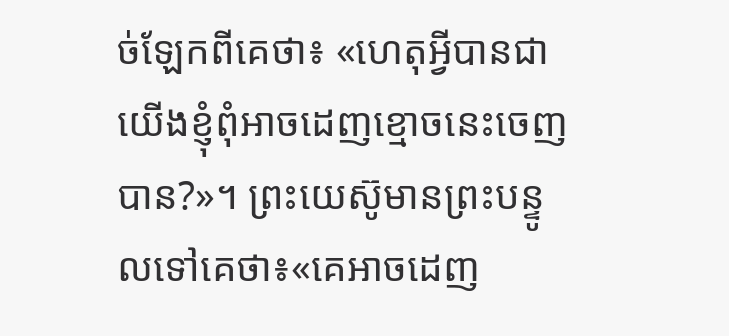ច់ឡែកពីគេថា៖ «ហេតុអ្វីបានជាយើងខ្ញុំពុំអាចដេញខ្មោចនេះចេញបាន?»។ ព្រះយេស៊ូមានព្រះបន្ទូលទៅគេថា៖«គេអាចដេញ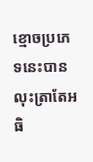ខ្មោចប្រភេទនេះបាន លុះត្រាតែអធិ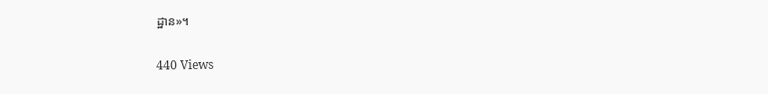ដ្ឋាន»។

440 Views